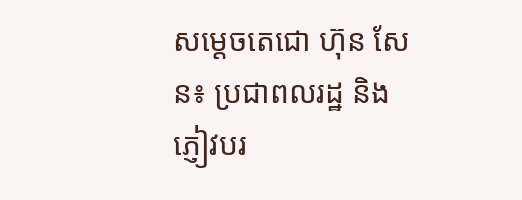សម្ដេចតេជោ ហ៊ុន សែន៖ ប្រជាពលរដ្ឋ និងភ្ញៀវបរ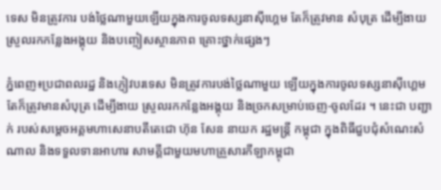ទេស មិនត្រូវការ បង់ថ្លៃណាមួយឡើយក្នុងការចូលទស្សនាស៊ីហ្គេម តែក៏ត្រូវមាន សំបុត្រ ដើម្បីងាយស្រួលរកកន្លែងអង្គុយ និងបញ្ចៀសស្ថានភាព គ្រោះថ្នាក់ផ្សេងៗ

ភ្នំពេញ៖ប្រជាពលរដ្ឋ និងភ្ញៀវបរទេស មិនត្រូវការបង់ថ្លៃណាមួយ ឡើយក្នុងការចូលទស្សនាស៊ីហ្គេម តែក៏ត្រូវមានសំបុត្រ ដើម្បីងាយ ស្រួលរកកន្លែងអង្គុយ និងច្រកសម្រាប់ចេញ-ចូលដែរ ។ នេះជា បញ្ជាក់ របស់សម្តេចអគ្គមហាសេនាបតីតេជោ ហ៊ុន សែន នាយក រដ្ឋមន្ត្រី កម្ពុជា ក្នុងពិធីជួបជុំសំណេះសំណាល និងទទួលទានអាហារ សាមគ្គីជាមួយមហាគ្រួសារកីឡាកម្ពុជា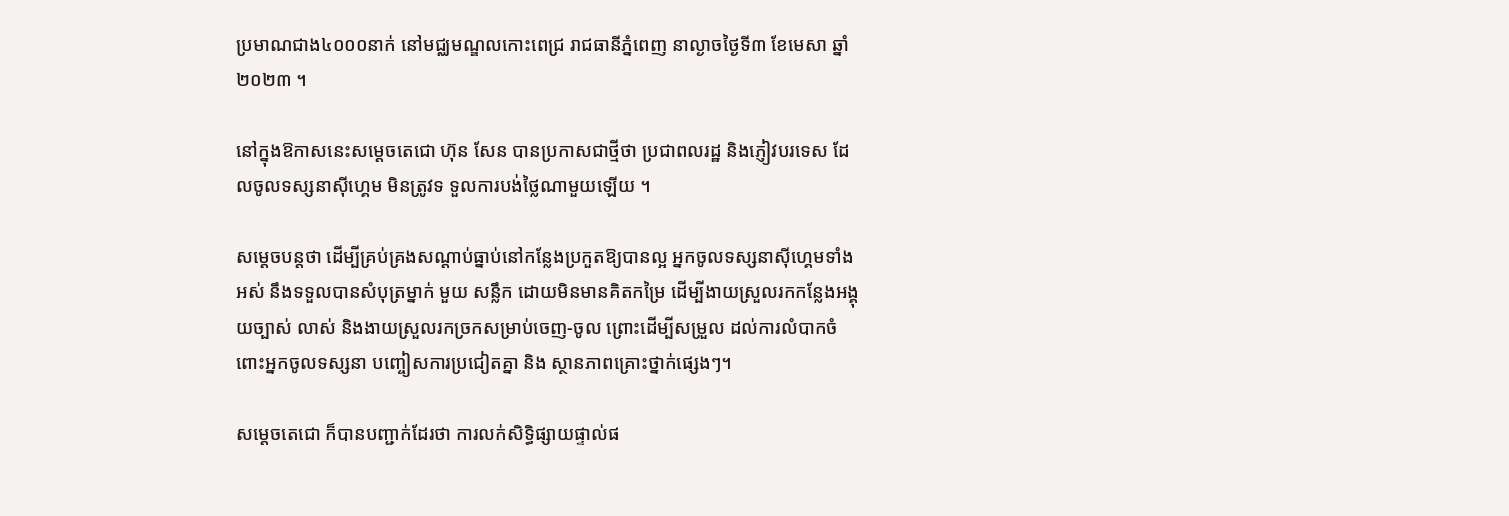ប្រមាណជាង៤០០០នាក់ នៅមជ្ឈមណ្ឌលកោះពេជ្រ រាជធានីភ្នំពេញ នាល្ងាចថ្ងៃទី៣ ខែមេសា ឆ្នាំ២០២៣ ។

នៅក្នុងឱកាសនេះសម្ដេចតេជោ ហ៊ុន សែន បានប្រកាសជាថ្មីថា ប្រជាពលរដ្ឋ និងភ្ញៀវបរទេស ដែលចូលទស្សនាស៊ីហ្គេម មិនត្រូវទ ទួលការបង់ថ្លៃណាមួយឡើយ ។

សម្ដេចបន្តថា ដើម្បីគ្រប់គ្រងសណ្ដាប់ធ្នាប់នៅកន្លែងប្រកួតឱ្យបានល្អ អ្នកចូលទស្សនាស៊ីហ្គេមទាំងអស់ នឹងទទួលបានសំបុត្រម្នាក់ មួយ សន្លឹក ដោយមិនមានគិតកម្រៃ ដើម្បីងាយស្រួលរកកន្លែងអង្គុយច្បាស់ លាស់ និងងាយស្រួលរកច្រកសម្រាប់ចេញ-ចូល ព្រោះដើម្បីសម្រួល ដល់ការលំបាកចំពោះអ្នកចូលទស្សនា បញ្ចៀសការប្រជៀតគ្នា និង ស្ថានភាពគ្រោះថ្នាក់ផ្សេងៗ។

សម្ដេចតេជោ ក៏បានបញ្ជាក់ដែរថា ការលក់សិទ្ធិផ្សាយផ្ទាល់ផ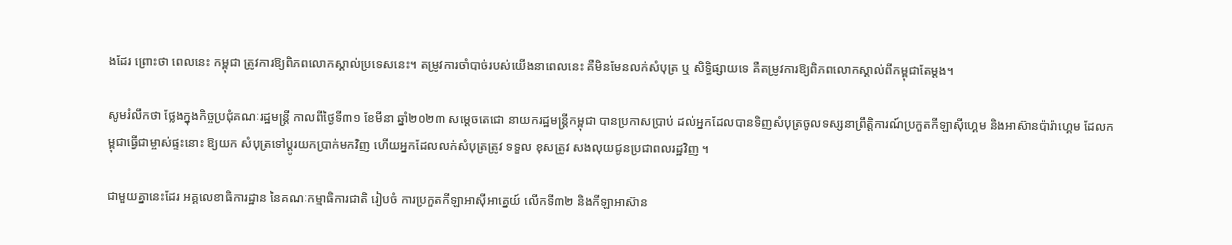ងដែរ ព្រោះថា ពេលនេះ កម្ពុជា ត្រូវការឱ្យពិភពលោកស្គាល់ប្រទេសនេះ។ តម្រូវការចាំបាច់របស់យើងនាពេលនេះ គឺមិនមែនលក់សំបុត្រ ឬ សិទ្ធិផ្សាយទេ គឺតម្រូវការឱ្យពិភពលោកស្គាល់ពីកម្ពុជាតែម្ដង។

សូមរំលឹកថា ថ្លែងក្នុងកិច្ចប្រជុំគណៈរដ្ឋមន្ដ្រី កាលពីថ្ងៃទី៣១ ខែមីនា ឆ្នាំ២០២៣ សម្ដេចតេជោ នាយករដ្ឋមន្ដ្រីកម្ពុជា បានប្រកាសប្រាប់ ដល់អ្នកដែលបានទិញសំបុត្រចូលទស្សនាព្រឹត្តិការណ៍ប្រកួតកីឡាស៊ីហ្គេម និងអាស៊ានប៉ារ៉ាហ្គេម ដែលកម្ពុជាធ្វើជាម្ចាស់ផ្ទះនោះ ឱ្យយក សំបុត្រទៅប្ដូរយកប្រាក់មកវិញ ហើយអ្នកដែលលក់សំបុត្រត្រូវ ទទួល ខុសត្រូវ សងលុយជូនប្រជាពលរដ្ឋវិញ ។

ជាមួយគ្នានេះដែរ អគ្គលេខាធិការដ្ឋាន នៃគណៈកម្មាធិការជាតិ រៀបចំ ការប្រកួតកីឡាអាស៊ីអាគ្នេយ៍ លើកទី៣២ និងកីឡាអាស៊ាន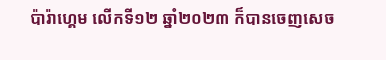ប៉ារ៉ាហ្គេម លើកទី១២ ឆ្នាំ២០២៣ ក៏បានចេញសេច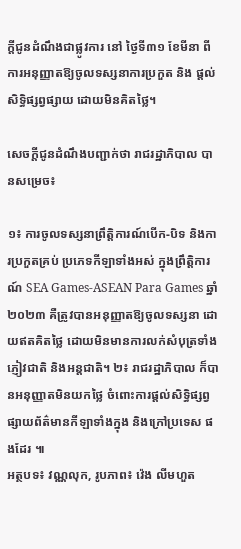ក្តីជូនដំណឹងជាផ្លូវការ នៅ ថ្ងៃទី៣១ ខែមីនា ពីការអនុញ្ញាតឱ្យចូលទស្សនាការប្រកួត និង ផ្តល់ សិទ្ធិផ្សព្វផ្សាយ ដោយមិនគិតថ្លៃ។

សេចក្តីជូនដំណឹងបញ្ជាក់ថា រាជរដ្ឋាភិបាល បានសម្រេច៖

១៖ ការចូលទស្សនាព្រឹត្តិការណ៍បើក-បិទ និងការប្រកួតគ្រប់ ប្រភេទកីឡាទាំងអស់ ក្នុងព្រឹត្តិការណ៍ SEA Games-ASEAN Para Games ឆ្នាំ២០២៣ គឺត្រូវបានអនុញ្ញាតឱ្យចូលទស្សនា ដោយឥតគិតថ្លៃ ដោយមិនមានការលក់សំបុត្រទាំងភ្ញៀវជាតិ និងអន្តជាតិ។ ២៖ រាជរដ្ឋាភិបាល ក៏បានអនុញ្ញាតមិនយកថ្លៃ ចំពោះការផ្តល់សិទ្ធិផ្សព្វផ្សាយព័ត៌មានកីឡាទាំងក្នុង និងក្រៅប្រទេស ផងដែរ ៕
អត្ថបទ៖ វណ្ណលុក, រូបភាព៖ វ៉េង លីមហួត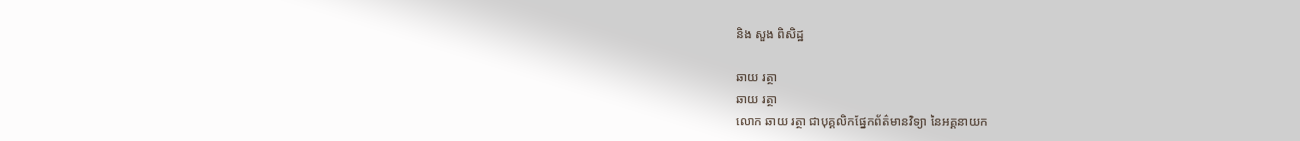និង សួង ពិសិដ្ឋ

ឆាយ រត្ថា
ឆាយ រត្ថា
លោក ឆាយ រត្ថា ជាបុគ្គលិកផ្នែកព័ត៌មានវិទ្យា នៃអគ្គនាយក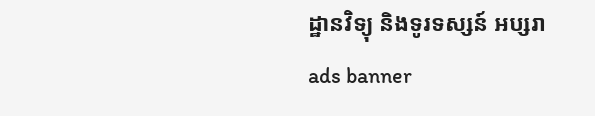ដ្ឋានវិទ្យុ និងទូរទស្សន៍ អប្សរា
ads banner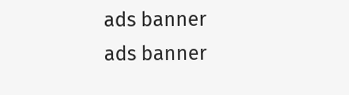ads banner
ads banner